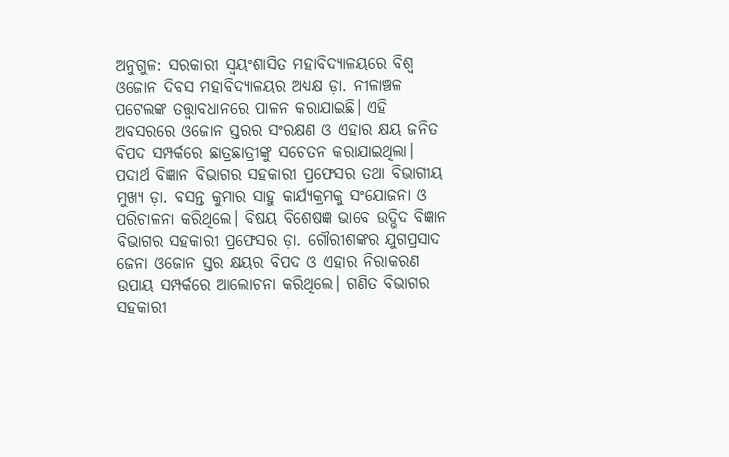ଅନୁଗୁଳ: ସରକାରୀ ସ୍ୱୟଂଶାସିତ ମହାବିଦ୍ୟାଳୟରେ ବିଶ୍ଵ ଓଜୋନ ଦିବସ ମହାବିଦ୍ୟାଳୟର ଅଧ୍ୟକ୍ଷ ଡ଼ା. ନୀଳାଞ୍ଚଳ ପଟେଲଙ୍କ ତତ୍ତ୍ୱାବଧାନରେ ପାଳନ କରାଯାଇଛି। ଏହି ଅବସରରେ ଓଜୋନ ସ୍ତରର ସଂରକ୍ଷଣ ଓ ଏହାର କ୍ଷୟ ଜନିତ ବିପଦ ସମ୍ପର୍କରେ ଛାତ୍ରଛାତ୍ରୀଙ୍କୁ ସଚେତନ କରାଯାଇଥିଲା।
ପଦାର୍ଥ ବିଜ୍ଞାନ ବିଭାଗର ସହକାରୀ ପ୍ରଫେସର ତଥା ବିଭାଗୀୟ ମୁଖ୍ୟ ଡ଼ା. ବସନ୍ତ କୁମାର ସାହୁ କାର୍ଯ୍ୟକ୍ରମକୁ ସଂଯୋଜନା ଓ ପରିଚାଳନା କରିଥିଲେ। ବିଷୟ ବିଶେଷଜ୍ଞ ଭାବେ ଉଦ୍ଭିଦ ବିଜ୍ଞାନ ବିଭାଗର ସହକାରୀ ପ୍ରଫେସର ଡ଼ା. ଗୌରୀଶଙ୍କର ଯୁଗପ୍ରସାଦ ଜେନା ଓଜୋନ ସ୍ତର କ୍ଷୟର ବିପଦ ଓ ଏହାର ନିରାକରଣ ଉପାୟ ସମ୍ପର୍କରେ ଆଲୋଚନା କରିଥିଲେ। ଗଣିତ ବିଭାଗର ସହକାରୀ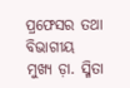ପ୍ରଫେସର ତଥା ବିଭାଗୀୟ ମୁଖ୍ୟ ଡ଼ା. ସ୍ମିତା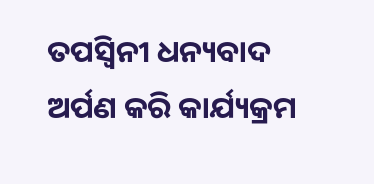ତପସ୍ବିନୀ ଧନ୍ୟବାଦ ଅର୍ପଣ କରି କାର୍ଯ୍ୟକ୍ରମ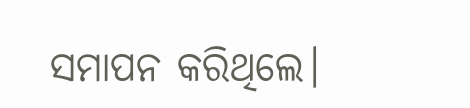ସମାପନ କରିଥିଲେ।